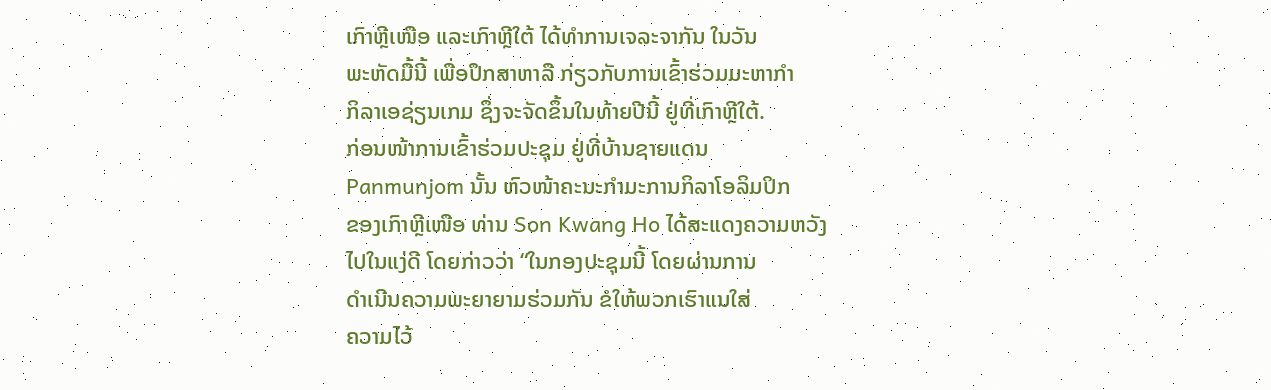ເກົາຫຼີເໜືອ ແລະເກົາຫຼີໃຕ້ ໄດ້ທຳການເຈລະຈາກັນ ໃນວັນ
ພະຫັດມື້ນີ້ ເພື່ອປຶກສາຫາລື ກ່ຽວກັບການເຂົ້າຮ່ວມມະຫາກຳ
ກິລາເອຊ່ຽນເກມ ຊຶ່ງຈະຈັດຂຶ້ນໃນທ້າຍປີນີ້ ຢູ່ທີ່ເກົາຫຼີໃຕ້.
ກ່ອນໜ້າການເຂົ້າຮ່ວມປະຊຸມ ຢູ່ທີ່ບ້ານຊາຍແດນ
Panmunjom ນັ້ນ ຫົວໜ້າຄະນະກຳມະການກິລາໂອລິມປິກ
ຂອງເກົາຫຼີເໜືອ ທ່ານ Son Kwang Ho ໄດ້ສະແດງຄວາມຫວັງ
ໄປໃນແງ່ດີ ໂດຍກ່າວວ່າ “ໃນກອງປະຊຸມນີ້ ໂດຍຜ່ານການ
ດຳເນີນຄວາມພະຍາຍາມຮ່ວມກັນ ຂໍໃຫ້ພວກເຮົາແນໃສ່
ຄວາມໄວ້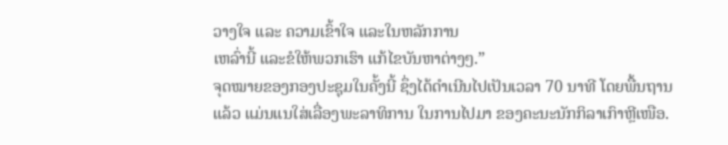ວາງໃຈ ແລະ ຄວາມເຂົ້າໃຈ ແລະໃນຫລັກການ
ເຫລົ່ານີ້ ແລະຂໍໃຫ້ພວກເຮົາ ແກ້ໄຂບັນຫາຕ່າງໆ.”
ຈຸດໝາຍຂອງກອງປະຊຸມໃນຄັ້ງນີ້ ຊຶ່ງໄດ້ດຳເນີນໄປເປັນເວລາ 70 ນາທີ ໂດຍພື້ນຖານ
ແລ້ວ ແມ່ນແນໃສ່ເລື່ອງພະລາທິການ ໃນການໄປມາ ຂອງຄະນະນັກກິລາເກົາຫຼີເໜືອ.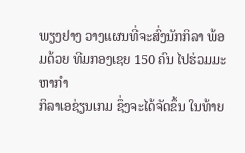ພຽງຢາງ ວາງແຜນທີ່ຈະສົ່ງນັກກິລາ ພ້ອມດ້ວຍ ທີມກອງເຊຍ 150 ຄົນ ໄປຮ່ວມມະຫາກຳ
ກິລາເອຊ່ຽນເກມ ຊຶ່ງຈະໄດ້ຈັດຂຶ້ນ ໃນທ້າຍ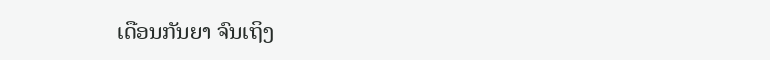ເດືອນກັນຍາ ຈົນເຖິງ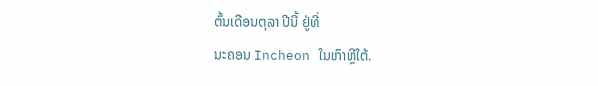ຕົ້ນເດືອນຕຸລາ ປີນີ້ ຢູ່ທີ່
ນະຄອນ Incheon ໃນເກົາຫຼີໃຕ້.